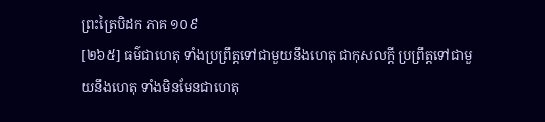ព្រះត្រៃបិដក ភាគ ១០៩
[២៦៥] ធម៌ជាហេតុ ទាំងប្រព្រឹត្តទៅជាមួយនឹងហេតុ ជាកុសលក្តី ប្រព្រឹត្តទៅជាមួយនឹងហេតុ ទាំងមិនមែនជាហេតុ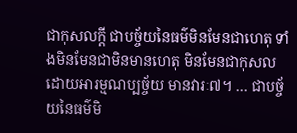ជាកុសលក្តី ជាបច្ច័យនៃធម៌មិនមែនជាហេតុ ទាំងមិនមែនជាមិនមានហេតុ មិនមែនជាកុសល ដោយអារម្មណប្បច្ច័យ មានវារៈ៧។ … ជាបច្ច័យនៃធម៌មិ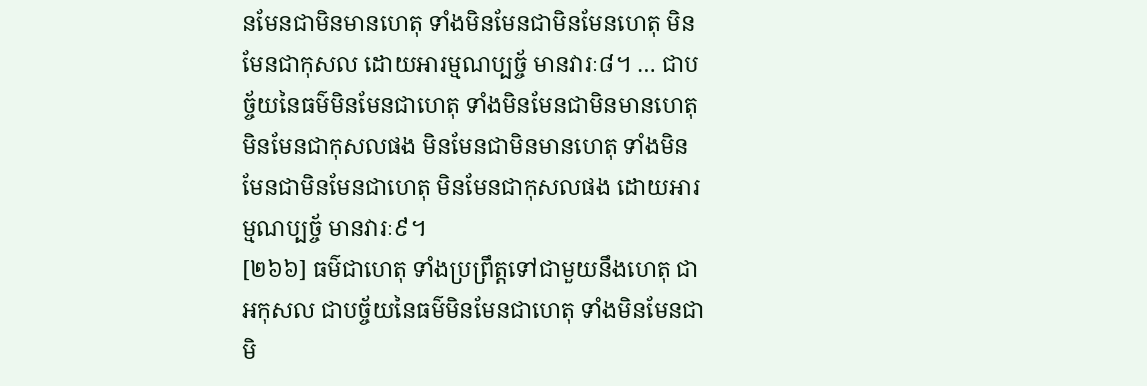នមែនជាមិនមានហេតុ ទាំងមិនមែនជាមិនមែនហេតុ មិនមែនជាកុសល ដោយអារម្មណប្បច្ច័ មានវារៈ៨។ … ជាបច្ច័យនៃធម៌មិនមែនជាហេតុ ទាំងមិនមែនជាមិនមានហេតុ មិនមែនជាកុសលផង មិនមែនជាមិនមានហេតុ ទាំងមិនមែនជាមិនមែនជាហេតុ មិនមែនជាកុសលផង ដោយអារម្មណប្បច្ច័ មានវារៈ៩។
[២៦៦] ធម៌ជាហេតុ ទាំងប្រព្រឹត្តទៅជាមួយនឹងហេតុ ជាអកុសល ជាបច្ច័យនៃធម៌មិនមែនជាហេតុ ទាំងមិនមែនជាមិ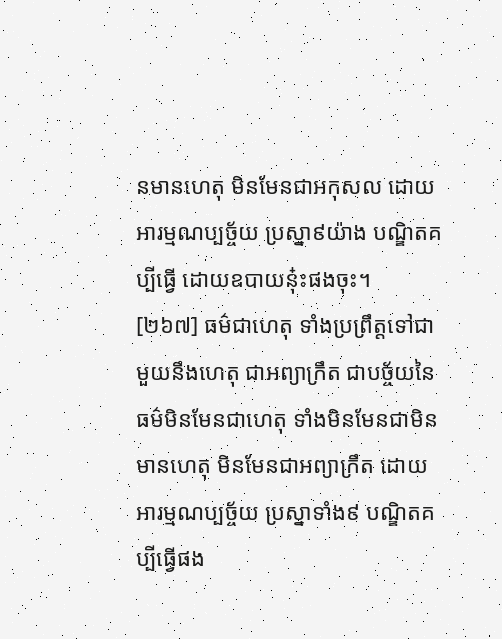នមានហេតុ មិនមែនជាអកុសល ដោយអារម្មណប្បច្ច័យ ប្រស្នា៩យ៉ាង បណ្ឌិតគប្បីធ្វើ ដោយឧបាយនុ៎ះផងចុះ។
[២៦៧] ធម៌ជាហេតុ ទាំងប្រព្រឹត្តទៅជាមួយនឹងហេតុ ជាអព្យាក្រឹត ជាបច្ច័យនៃធម៌មិនមែនជាហេតុ ទាំងមិនមែនជាមិនមានហេតុ មិនមែនជាអព្យាក្រឹត ដោយអារម្មណប្បច្ច័យ ប្រស្នាទាំង៩ បណ្ឌិតគប្បីធ្វើផង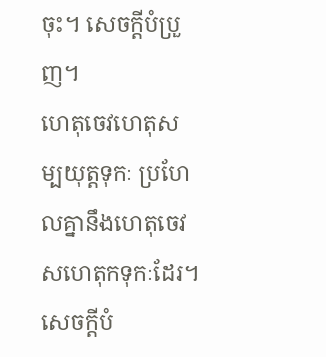ចុះ។ សេចក្តីបំប្រួញ។
ហេតុចេវហេតុសម្បយុត្តទុកៈ ប្រហែលគ្នានឹងហេតុចេវសហេតុកទុកៈដែរ។សេចក្តីបំ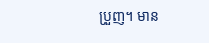ប្រួញ។ មាន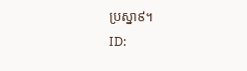ប្រស្នា៩។
ID: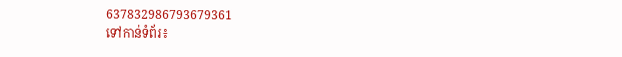637832986793679361
ទៅកាន់ទំព័រ៖